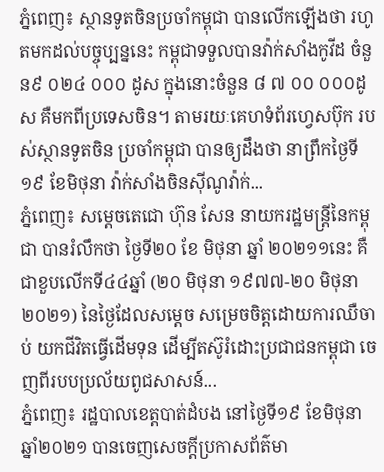ភ្នំពេញ៖ ស្ថានទូតចិនប្រចាំកម្ពុជា បានលើកឡើងថា រហូតមកដល់បច្ចុប្បន្ននេះ កម្ពុជាទទួលបានវ៉ាក់សាំងកូវីដ ចំនួន៩ ០២៤ ០០០ ដូស ក្នុងនោះចំនួន ៨ ៧ ០០ ០០០ដូស គឺមកពីប្រទេសចិន។ តាមរយៈគេហទំព័រហ្វេសប៊ុក របស់ស្ថានទូតចិន ប្រចាំកម្ពុជា បានឲ្យដឹងថា នាព្រឹកថ្ងៃទី១៩ ខែមិថុនា វ៉ាក់សាំងចិនស៊ីណូវ៉ាក់...
ភ្នំពេញ៖ សម្ដេចតេជោ ហ៊ុន សែន នាយករដ្ឋមន្រ្តីនៃកម្ពុជា បានរំលឹកថា ថ្ងៃទី២០ ខែ មិថុនា ឆ្នាំ ២០២១១នេះ គឺជាខួបលើកទី៤៤ឆ្នាំ (២០ មិថុនា ១៩៧៧-២០ មិថុនា ២០២១) នៃថ្ងៃដែលសម្ដេច សម្រេចចិត្តដោយការឈឺចាប់ យកជីវិតធ្វើដើមទុន ដើម្បីតស៊ូរំដោះប្រជាជនកម្ពុជា ចេញពីរបបប្រល័យពូជសាសន៍...
ភ្នំពេញ៖ រដ្ឋបាលខេត្តបាត់ដំបង នៅថ្ងៃទី១៩ ខែមិថុនា ឆ្នាំ២០២១ បានចេញសេចក្ដីប្រកាសព័ត៌មា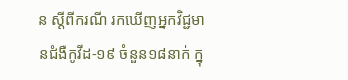ន ស្ដីពីករណី រកឃើញអ្នកវិជ្ជមានជំងឺកូវីដ-១៩ ចំនួន១៨នាក់ ក្នុ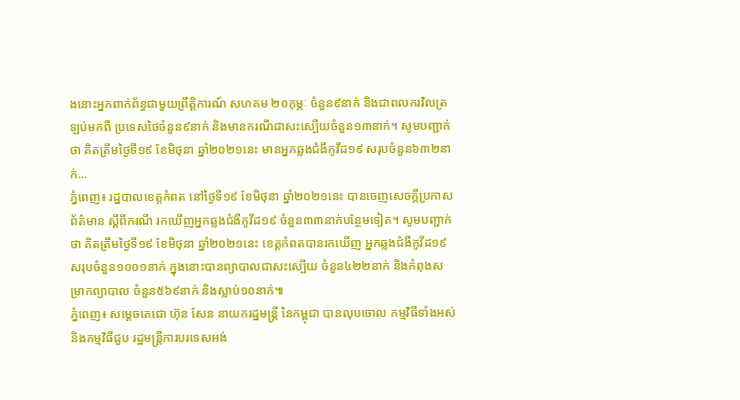ងនោះអ្នកពាក់ព័ន្ធជាមួយព្រឹត្តិការណ៍ សហគម ២០កុម្ភៈ ចំនួន៩នាក់ និងជាពលករវិលត្រឡប់មកពី ប្រទេសថៃចំនួន៩នាក់ និងមានករណីជាសះស្បើយចំនួន១៣នាក់។ សូមបញ្ជាក់ថា គិតត្រឹមថ្ងៃទី១៩ ខែមិថុនា ឆ្នាំ២០២១នេះ មានអ្នកឆ្លងជំងឺកូវីដ១៩ សរុបចំនួន៦៣២នាក់...
ភ្នំពេញ៖ រដ្ឋបាលខេត្តកំពត នៅថ្ងៃទី១៩ ខែមិថុនា ឆ្នាំ២០២១នេះ បានចេញសេចក្ដីប្រកាសព័ត៌មាន ស្ដីពីករណី រកឃើញអ្នកឆ្លងជំងឺកូវីដ១៩ ចំនួន៣៣នាក់បន្ថែមទៀត។ សូមបញ្ជាក់ថា គិតត្រឹមថ្ងៃទី១៩ ខែមិថុនា ឆ្នាំ២០២១នេះ ខេត្តកំពតបានរកឃើញ អ្នកឆ្លងជំងឺកូវីដ១៩ សរុបចំនួន១០០១នាក់ ក្នុងនោះបានព្យាបាលជាសះស្បើយ ចំនួន៤២២នាក់ និងកំពុងសម្រាកព្យាបាល ចំនួន៥៦៩នាក់ និងស្លាប់១០នាក់៕
ភ្នំពេញ៖ សម្ដេចតេជោ ហ៊ុន សែន នាយករដ្ឋមន្ត្រី នៃកម្ពុជា បានលុបចោល កម្មវិធីទាំងអស់ និងកម្មវិធីជួប រដ្ឋមន្ត្រីការបរទេសអង់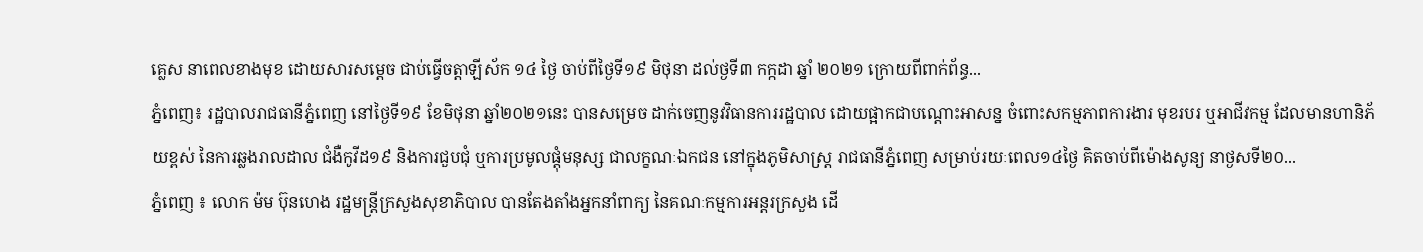គ្លេស នាពេលខាងមុខ ដោយសារសម្ដេច ជាប់ធ្វើចត្តាឡីស័ក ១៤ ថ្ងៃ ចាប់ពីថ្ងៃទី១៩ មិថុនា ដល់ថ្ងទី៣ កក្កដា ឆ្នាំ ២០២១ ក្រោយពីពាក់ព័ន្ធ...
ភ្នំពេញ៖ រដ្ឋបាលរាជធានីភ្នំពេញ នៅថ្ងៃទី១៩ ខែមិថុនា ឆ្នាំ២០២១នេះ បានសម្រេច ដាក់ចេញនូវវិធានការរដ្ឋបាល ដោយផ្អាកជាបណ្តោះអាសន្ន ចំពោះសកម្មភាពការងារ មុខរបរ ឬអាជីវកម្ម ដែលមានហានិភ័យខ្ពស់ នៃការឆ្លងរាលដាល ជំងឺកូវីដ១៩ និងការជួបជុំ ឬការប្រមូលផ្តុំមនុស្ស ជាលក្ខណៈឯកជន នៅក្នុងភូមិសាស្ត្រ រាជធានីភ្នំពេញ សម្រាប់រយៈពេល១៤ថ្ងៃ គិតចាប់ពីម៉ោងសូន្យ នាថ្ងសទី២០...
ភ្នំពេញ ៖ លោក ម៉ម ប៊ុនហេង រដ្ឋមន្ដ្រីក្រសួងសុខាភិបាល បានតែងតាំងអ្នកនាំពាក្យ នៃគណៈកម្មការអន្ដរក្រសួង ដើ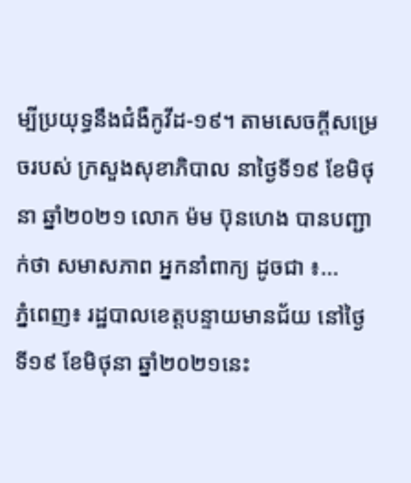ម្បីប្រយុទ្ធនឹងជំងឺកូវីដ-១៩។ តាមសេចក្ដីសម្រេចរបស់ ក្រសួងសុខាភិបាល នាថ្ងៃទី១៩ ខែមិថុនា ឆ្នាំ២០២១ លោក ម៉ម ប៊ុនហេង បានបញ្ជាក់ថា សមាសភាព អ្នកនាំពាក្យ ដូចជា ៖...
ភ្នំពេញ៖ រដ្ឋបាលខេត្តបន្ទាយមានជ័យ នៅថ្ងៃទី១៩ ខែមិថុនា ឆ្នាំ២០២១នេះ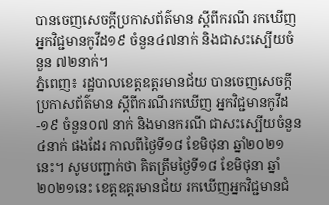បានចេញសេចក្ដីប្រកាសព័ត៌មាន ស្ដីពីករណី រកឃើញអ្នកវិជ្ជមានកូវីដ១៩ ចំនួន៤៧នាក់ និងជាសះស្បើយចំនួន ៧២នាក់។
ភ្នំពេញ៖ រដ្ឋបាលខេត្តឧត្តរមានជ័យ បានចេញសេចក្ដីប្រកាសព័ត៌មាន ស្ដីពីករណីរកឃើញ អ្នកវិជ្ជមានកូវីដ-១៩ ចំនួន០៧ នាក់ និងមានករណី ជាសះស្បើយចំនួន ៤នាក់ ផងដែរ កាលពីថ្ងៃទី១៨ ខែមិថុនា ឆ្នាំ២០២១នេះ។ សូមបញ្ជាក់ថា គិតត្រឹមថ្ងៃទី១៨ ខែមិថុនា ឆ្នាំ២០២១នេះ ខេត្តឧត្តរមានជ័យ រកឃើញអ្នកវិជ្ជមានជំ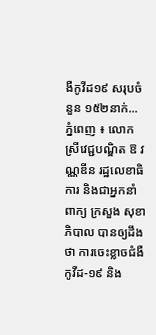ងឺកូវីដ១៩ សរុបចំនួន ១៥២នាក់...
ភ្នំពេញ ៖ លោកស្រីវេជ្ជបណ្ឌិត ឱ វណ្ណឌីន រដ្ឋលេខាធិការ និងជាអ្នកនាំពាក្យ ក្រសួង សុខាភិបាល បានឲ្យដឹងថា ការចេះខ្លាចជំងឺកូវីដ-១៩ និង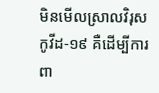មិនមើលស្រាលវិរុសកូវីដ-១៩ គឺដើម្បីការពា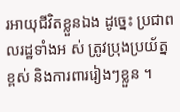រអាយុជីវិតខ្លួនឯង ដូច្នេះ ប្រជាពលរដ្ឋទាំងអ ស់ ត្រូវប្រុងប្រយ័ត្នខ្ពស់ និងការពាររៀងៗខ្លួន ។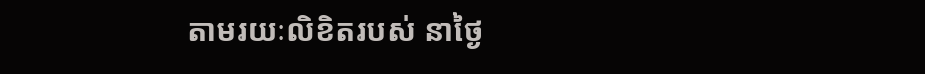តាមរយៈលិខិតរបស់ នាថ្ងៃ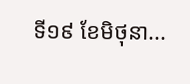ទី១៩ ខែមិថុនា...